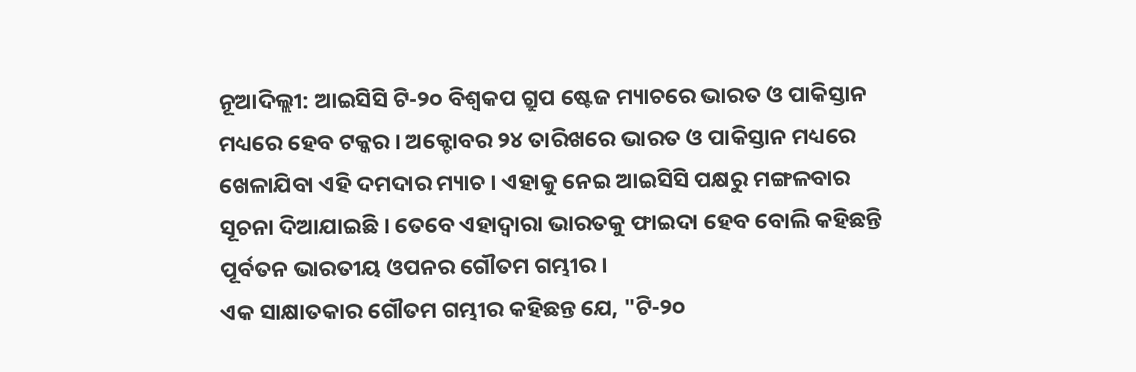ନୂଆଦିଲ୍ଲୀ: ଆଇସିସି ଟି-୨୦ ବିଶ୍ବକପ ଗ୍ରୁପ ଷ୍ଟେଜ ମ୍ୟାଚରେ ଭାରତ ଓ ପାକିସ୍ତାନ ମଧ୍ୟରେ ହେବ ଟକ୍କର । ଅକ୍ଟୋବର ୨୪ ତାରିଖରେ ଭାରତ ଓ ପାକିସ୍ତାନ ମଧ୍ୟରେ ଖେଳାଯିବା ଏହି ଦମଦାର ମ୍ୟାଚ । ଏହାକୁ ନେଇ ଆଇସିସି ପକ୍ଷରୁ ମଙ୍ଗଳବାର ସୂଚନା ଦିଆଯାଇଛି । ତେବେ ଏହାଦ୍ବାରା ଭାରତକୁ ଫାଇଦା ହେବ ବୋଲି କହିଛନ୍ତି ପୂର୍ବତନ ଭାରତୀୟ ଓପନର ଗୌତମ ଗମ୍ଭୀର ।
ଏକ ସାକ୍ଷାତକାର ଗୌତମ ଗମ୍ଭୀର କହିଛନ୍ତ ଯେ, "ଟି-୨୦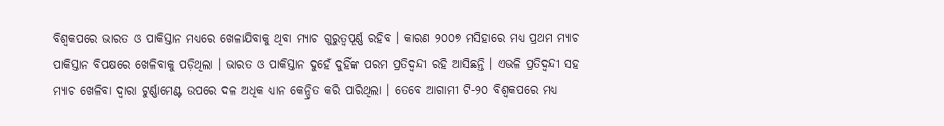ବିଶ୍ବକପରେ ଭାରତ ଓ ପାକିସ୍ତାନ ମଧ୍ୟରେ ଖେଳାଯିବାକୁ ଥିବା ମ୍ୟାଚ ଗୁରୁତ୍ବପୂର୍ଣ୍ଣ ରହିବ । କାରଣ ୨୦୦୭ ମସିହାରେ ମଧ୍ୟ ପ୍ରଥମ ମ୍ୟାଚ ପାକିସ୍ତାନ ବିପକ୍ଷରେ ଖେଳିବାକୁ ପଡ଼ିଥିଲା । ଭାରତ ଓ ପାକିସ୍ତାନ ଦୁହେଁ ଦୁହିଁଙ୍କ ପରମ ପ୍ରତିଦ୍ବନ୍ଦୀ ରହି ଆସିଛନ୍ତି । ଏଭଳି ପ୍ରତିଦ୍ବନ୍ଦୀ ସହ ମ୍ୟାଚ ଖେଳିବା ଦ୍ବାରା ଟୁର୍ଣ୍ଣାମେଣ୍ଟ ଉପରେ ଦଳ ଅଧିକ ଧ୍ୟାନ କେନ୍ଦ୍ରିତ କରି ପାରିଥିଲା । ତେବେ ଆଗାମୀ ଟି-୨୦ ବିଶ୍ବକପରେ ମଧ୍ୟ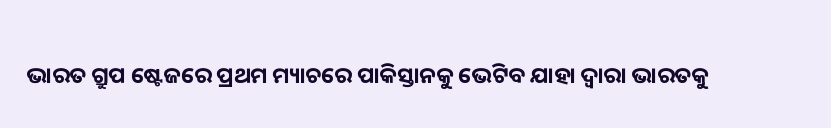ଭାରତ ଗ୍ରୁପ ଷ୍ଟେଜରେ ପ୍ରଥମ ମ୍ୟାଚରେ ପାକିସ୍ତାନକୁ ଭେଟିବ ଯାହା ଦ୍ବାରା ଭାରତକୁ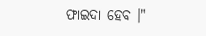ଫାଇଦା ହେବ ।"